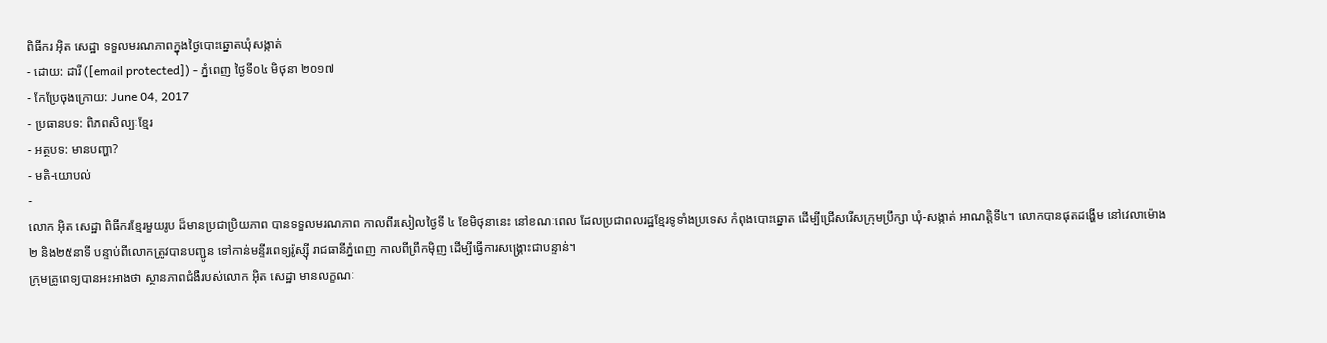ពិធីករ អ៊ិត សេដ្ឋា ទទួលមរណភាពក្នុងថ្ងៃបោះឆ្នោតឃុំសង្កាត់
- ដោយ: ដារី ([email protected]) - ភ្នំពេញ ថ្ងៃទី០៤ មិថុនា ២០១៧
- កែប្រែចុងក្រោយ: June 04, 2017
- ប្រធានបទ: ពិភពសិល្បៈខ្មែរ
- អត្ថបទ: មានបញ្ហា?
- មតិ-យោបល់
-
លោក អ៊ិត សេដ្ឋា ពិធីករខ្មែរមួយរូប ដ៏មានប្រជាប្រិយភាព បានទទួលមរណភាព កាលពីរសៀលថ្ងៃទី ៤ ខែមិថុនានេះ នៅខណៈពេល ដែលប្រជាពលរដ្ឋខ្មែរទូទាំងប្រទេស កំពុងបោះឆ្នោត ដើម្បីជ្រើសរើសក្រុមប្រឹក្សា ឃុំ-សង្កាត់ អាណត្តិទី៤។ លោកបានផុតដង្ហើម នៅវេលាម៉ោង ២ និង២៥នាទី បន្ទាប់ពីលោកត្រូវបានបញ្ជូន ទៅកាន់មន្ទីរពេទ្យរ៉ូស្ស៊ី រាជធានីភ្នំពេញ កាលពីព្រឹកម៉ិញ ដើម្បីធ្វើការសង្គ្រោះជាបន្ទាន់។
ក្រុមគ្រូពេទ្យបានអះអាងថា ស្ថានភាពជំងឺរបស់លោក អ៊ិត សេដ្ឋា មានលក្ខណៈ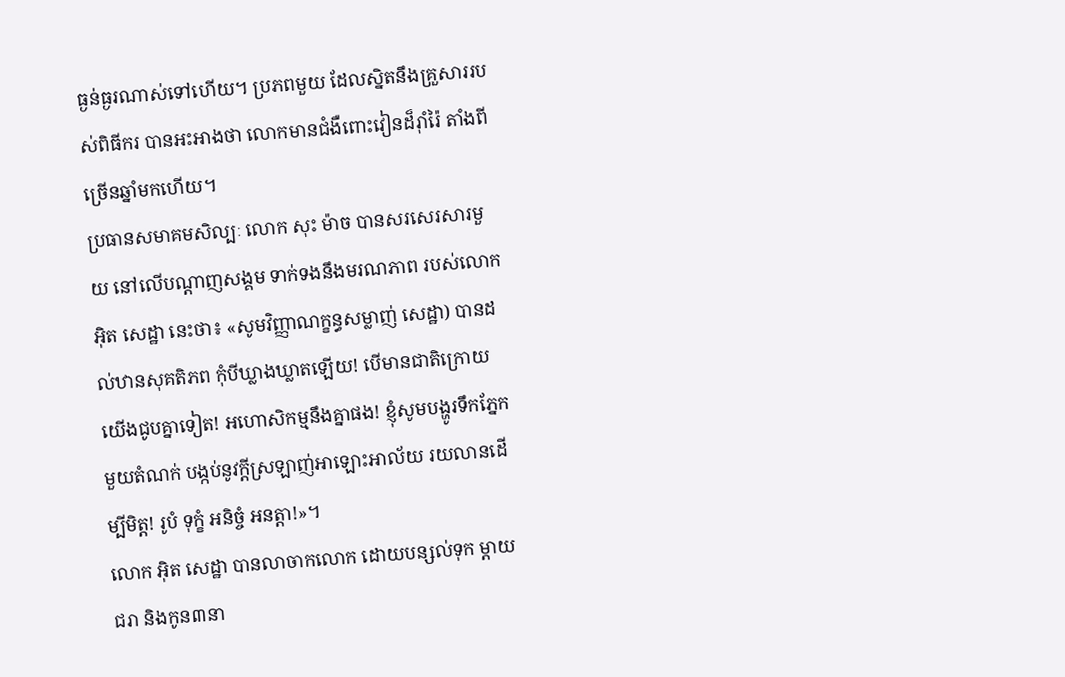ធ្ងន់ធ្ងរណាស់ទៅហើយ។ ប្រភពមួយ ដែលស្និតនឹងគ្រួសាររបស់ពិធីករ បានអះអាងថា លោកមានជំងឺពោះវៀនដ៏រ៉ាំរ៉ៃ តាំងពីច្រើនឆ្នាំមកហើយ។
ប្រធានសមាគមសិល្បៈ លោក សុះ ម៉ាច បានសរសេរសារមួយ នៅលើបណ្ដាញសង្គម ទាក់ទងនឹងមរណភាព របស់លោក អ៊ិត សេដ្ឋា នេះថា៖ «សូមវិញ្ញាណក្ខន្ធសម្លាញ់ សេដ្ឋា) បានដល់ឋានសុគតិភព កុំបីឃ្លាងឃ្លាតឡើយ! បើមានជាតិក្រោយយើងជូបគ្នាទៀត! អហោសិកម្មនឹងគ្នាផង! ខ្ញុំសូមបង្ហូរទឹកភ្នែកមួយតំណក់ បង្កប់នូវក្តីស្រឡាញ់អាឡោះអាល័យ រយលានដើម្បីមិត្ត! រូបំ ទុក្ខំ អនិច្ចំ អនត្តា!»។
លោក អ៊ិត សេដ្ឋា បានលាចាកលោក ដោយបន្សល់ទុក ម្តាយជរា និងកូន៣នា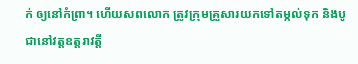ក់ ឲ្យនៅកំព្រា។ ហើយសពលោក ត្រូវក្រុមគ្រួសារយកទៅតម្កល់ទុក និងបូជានៅវត្តឧត្តរាវត្តី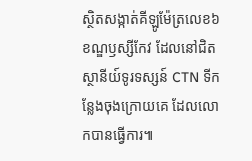ស្ថិតសង្កាត់គីឡូម៉ែត្រលេខ៦ ខណ្ឌឫស្សីកែវ ដែលនៅជិតស្ថានីយ៍ទូរទស្សន៍ CTN ទីកន្លែងចុងក្រោយគេ ដែលលោកបានធ្វើការ៕